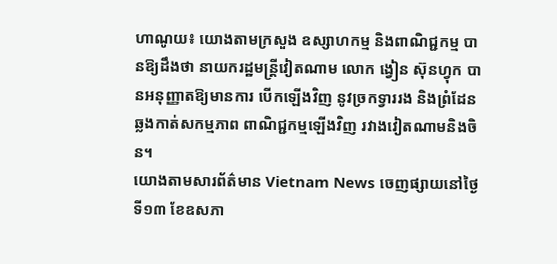ហាណូយ៖ យោងតាមក្រសួង ឧស្សាហកម្ម និងពាណិជ្ជកម្ម បានឱ្យដឹងថា នាយករដ្ឋមន្រ្តីវៀតណាម លោក ង្វៀន ស៊ុនហ្វុក បានអនុញ្ញាតឱ្យមានការ បើកឡើងវិញ នូវច្រកទ្វាររង និងព្រំដែនឆ្លងកាត់សកម្មភាព ពាណិជ្ជកម្មឡើងវិញ រវាងវៀតណាមនិងចិន។
យោងតាមសារព័ត៌មាន Vietnam News ចេញផ្សាយនៅថ្ងៃទី១៣ ខែឧសភា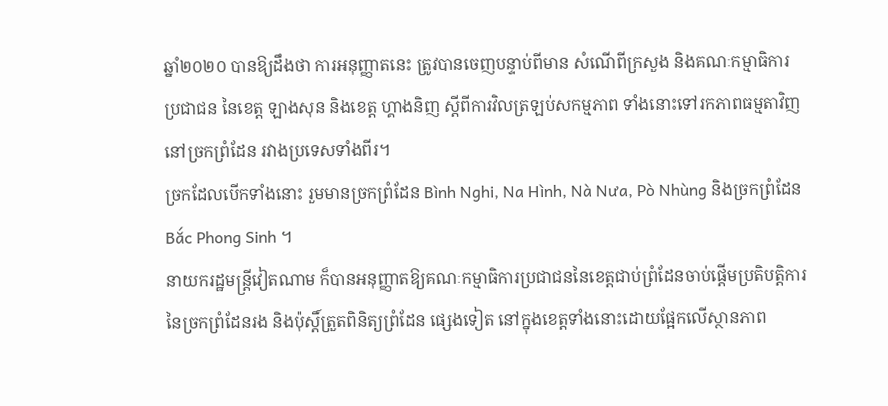ឆ្នាំ២០២០ បានឱ្យដឹងថា ការអនុញ្ញាតនេះ ត្រូវបានចេញបន្ទាប់ពីមាន សំណើពីក្រសួង និងគណៈកម្មាធិការប្រជាជន នៃខេត្ត ឡាងសុន និងខេត្ត ហ្គាងនិញ ស្តីពីការវិលត្រឡប់សកម្មភាព ទាំងនោះទៅរកភាពធម្មតាវិញ នៅច្រកព្រំដែន រវាងប្រទេសទាំងពីរ។
ច្រកដែលបើកទាំងនោះ រួមមានច្រកព្រំដែន Bình Nghi, Na Hình, Nà Nưa, Pò Nhùng និងច្រកព្រំដែន Bắc Phong Sinh ។
នាយករដ្ឋមន្រ្តីវៀតណាម ក៏បានអនុញ្ញាតឱ្យគណៈកម្មាធិការប្រជាជននៃខេត្តជាប់ព្រំដែនចាប់ផ្តើមប្រតិបត្តិការ នៃច្រកព្រំដែនរង និងប៉ុស្តិ៍ត្រួតពិនិត្យព្រំដែន ផ្សេងទៀត នៅក្នុងខេត្តទាំងនោះដោយផ្អែកលើស្ថានភាព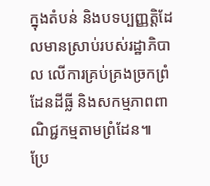ក្នុងតំបន់ និងបទប្បញ្ញត្តិដែលមានស្រាប់របស់រដ្ឋាភិបាល លើការគ្រប់គ្រងច្រកព្រំដែនដីធ្លី និងសកម្មភាពពាណិជ្ជកម្មតាមព្រំដែន៕
ប្រែ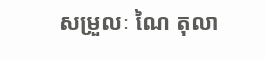សម្រួលៈ ណៃ តុលា